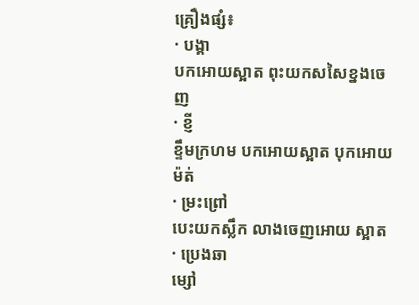គ្រឿងផ្សំ៖
· បង្គា
បកអោយស្អាត ពុះយកសសៃខ្នងចេញ
· ខ្ញី
ខ្ទឹមក្រហម បកអោយស្អាត បុកអោយម៉ត់
· ម្រះព្រៅ
បេះយកស្លឹក លាងចេញអោយ ស្អាត
· ប្រេងឆា
ម្សៅ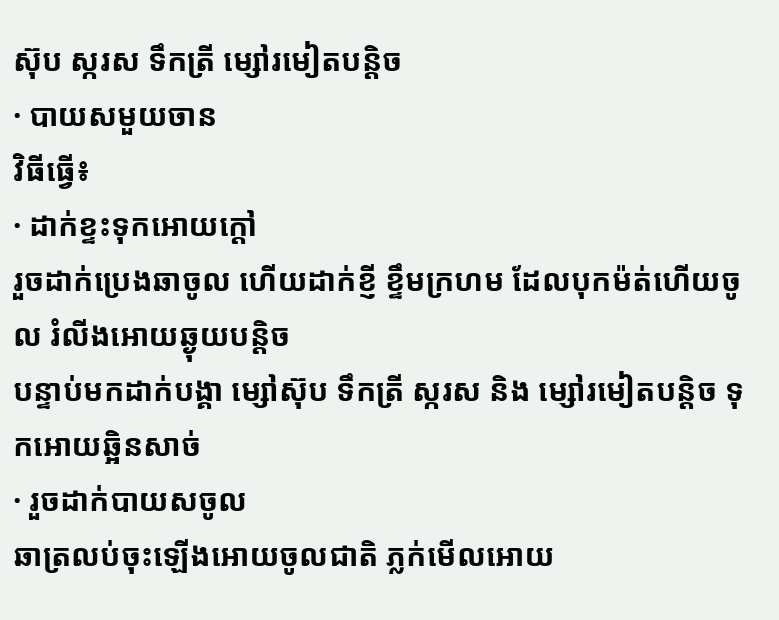ស៊ុប ស្ករស ទឹកត្រី ម្សៅរមៀតបន្តិច
· បាយសមួយចាន
វិធីធ្វើ៖
· ដាក់ខ្ទះទុកអោយក្ដៅ
រួចដាក់ប្រេងឆាចូល ហើយដាក់ខ្ញី ខ្ទឹមក្រហម ដែលបុកម៉ត់ហើយចូល រំលីងអោយឆ្ងុយបន្តិច
បន្ទាប់មកដាក់បង្គា ម្សៅស៊ុប ទឹកត្រី ស្ករស និង ម្សៅរមៀតបន្តិច ទុកអោយឆ្អិនសាច់
· រួចដាក់បាយសចូល
ឆាត្រលប់ចុះឡើងអោយចូលជាតិ ភ្លក់មើលអោយ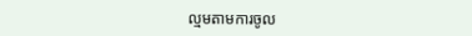ល្មមតាមការចូល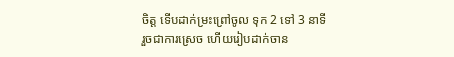ចិត្ត ទើបដាក់ម្រះព្រៅចូល ទុក 2 ទៅ 3 នាទី
រួចជាការស្រេច ហើយរៀបដាក់ចាន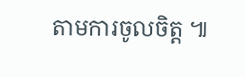តាមការចូលចិត្ត ៕